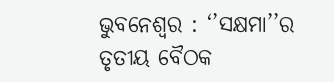ଭୁବନେଶ୍ବର : ‘’ସକ୍ଷମା’’ର ତୃତୀୟ ବୈଠକ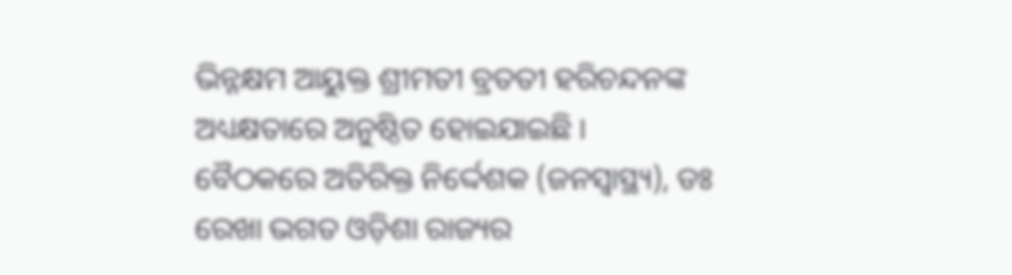ଭିନ୍ନକ୍ଷମ ଆୟୁକ୍ତ ଶ୍ରୀମତୀ ବ୍ରତତୀ ହରିଚନ୍ଦନଙ୍କ ଅଧ୍ୟକ୍ଷତାରେ ଅନୁଷ୍ଠିତ ହୋଇଯାଇଛି । ବୈଠକରେ ଅତିରିକ୍ତ ନିର୍ଦ୍ଦେଶକ (ଜନସ୍ୱାସ୍ଥ୍ୟ), ଡଃ ରେଖା ଭଗତ ଓଡ଼ିଶା ରାଜ୍ୟର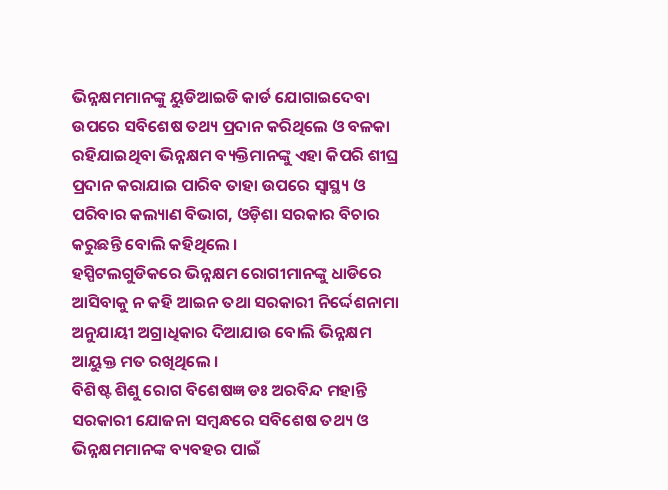ଭିନ୍ନକ୍ଷମମାନଙ୍କୁ ୟୁଡିଆଇଡି କାର୍ଡ ଯୋଗାଇଦେବା ଉପରେ ସବିଶେଷ ତଥ୍ୟ ପ୍ରଦାନ କରିଥିଲେ ଓ ବଳକା ରହିଯାଇଥିବା ଭିନ୍ନକ୍ଷମ ବ୍ୟକ୍ତିମାନଙ୍କୁ ଏହା କିପରି ଶୀଘ୍ର ପ୍ରଦାନ କରାଯାଇ ପାରିବ ତାହା ଉପରେ ସ୍ବାସ୍ଥ୍ୟ ଓ ପରିବାର କଲ୍ୟାଣ ବିଭାଗ, ଓଡ଼ିଶା ସରକାର ବିଚାର କରୁଛନ୍ତି ବୋଲି କହିଥିଲେ ।
ହସ୍ପିଟଲଗୁଡିକରେ ଭିନ୍ନକ୍ଷମ ରୋଗୀମାନଙ୍କୁ ଧାଡିରେ ଆସିବାକୁ ନ କହି ଆଇନ ତଥା ସରକାରୀ ନିର୍ଦ୍ଦେଶନାମା ଅନୁଯାୟୀ ଅଗ୍ରାଧିକାର ଦିଆଯାଉ ବୋଲି ଭିନ୍ନକ୍ଷମ ଆୟୁକ୍ତ ମତ ରଖିଥିଲେ ।
ବିଶିଷ୍ଟ ଶିଶୁ ରୋଗ ବିଶେଷଜ୍ଞ ଡଃ ଅରବିନ୍ଦ ମହାନ୍ତି ସରକାରୀ ଯୋଜନା ସମ୍ବନ୍ଧରେ ସବିଶେଷ ତଥ୍ୟ ଓ ଭିନ୍ନକ୍ଷମମାନଙ୍କ ବ୍ୟବହର ପାଇଁ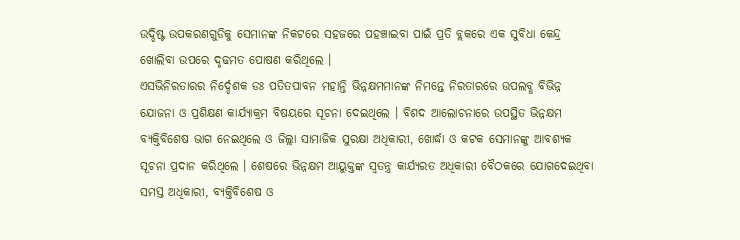ଉଦ୍ଦିଷ୍ଟ ଉପକରଣଗୁଡିକୁ ସେମାନଙ୍କ ନିକଟରେ ସହଜରେ ପହଞ୍ଚାଇବା ପାଇଁ ପ୍ରତି ବ୍ଲକରେ ଏକ ସୁବିଧା କେନ୍ଦ୍ର ଖୋଲିବା ଉପରେ ଦୃଢମତ ପୋଷଣ କରିଥିଲେ ।
ଏସଭିନିରତାରର ନିର୍ଦ୍ଦେଶକ ଡଃ ପତିତପାବନ ମହାନ୍ତି ଭିନ୍ନକ୍ଷମମାନଙ୍କ ନିମନ୍ତେ ନିରତାରରେ ଉପଲବ୍ଧ ବିଭିନ୍ନ ଯୋଜନା ଓ ପ୍ରଶିକ୍ଷଣ କାର୍ଯ୍ୟାକ୍ରମ ବିଷୟରେ ସୂଚନା ଦେଇଥିଲେ । ବିଶଦ ଆଲୋଚନାରେ ଉପସ୍ଥିତ ଭିନ୍ନକ୍ଷମ ବ୍ୟକ୍ତିବିଶେଷ ଭାଗ ନେଇଥିଲେ ଓ ଜିଲ୍ଲା ସାମାଜିକ ସୁରକ୍ଷା ଅଧିକାରୀ, ଖୋର୍ଦ୍ଧା ଓ କଟକ ସେମାନଙ୍କୁ ଆବଶ୍ୟକ ସୂଚନା ପ୍ରଦାନ କରିଥିଲେ । ଶେଷରେ ଭିନ୍ନକ୍ଷମ ଆୟୁକ୍ତଙ୍କ ସ୍ବତନ୍ତ୍ର କାର୍ଯ୍ୟରତ ଅଧିକାରୀ ବୈଠକରେ ଯୋଗଦେଇଥିବା ସମସ୍ତ ଅଧିକାରୀ, ବ୍ୟକ୍ତିବିଶେଷ ଓ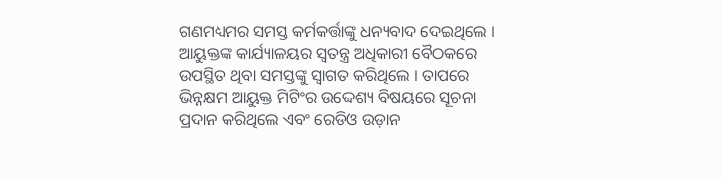ଗଣମଧ୍ୟମର ସମସ୍ତ କର୍ମକର୍ତ୍ତାଙ୍କୁ ଧନ୍ୟବାଦ ଦେଇଥିଲେ ।
ଆୟୁକ୍ତଙ୍କ କାର୍ଯ୍ୟାଳୟର ସ୍ଵତନ୍ତ୍ର ଅଧିକାରୀ ବୈଠକରେ ଉପସ୍ଥିତ ଥିବା ସମସ୍ତଙ୍କୁ ସ୍ବାଗତ କରିଥିଲେ । ତାପରେ ଭିନ୍ନକ୍ଷମ ଆୟୁକ୍ତ ମିଟିଂର ଉଦ୍ଦେଶ୍ୟ ବିଷୟରେ ସୂଚନା ପ୍ରଦାନ କରିଥିଲେ ଏବଂ ରେଡିଓ ଉଡ଼ାନ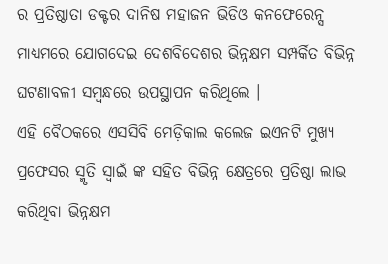ର ପ୍ରତିଷ୍ଠାତା ଡକ୍ଟର ଦାନିଷ ମହାଜନ ଭିଡିଓ କନଫେରେନ୍ସ ମାଧ୍ୟମରେ ଯୋଗଦେଇ ଦେଶବିଦେଶର ଭିନ୍ନକ୍ଷମ ସମ୍ପର୍କିତ ବିଭିନ୍ନ ଘଟଣାବଳୀ ସମ୍ବନ୍ଧରେ ଉପସ୍ଥାପନ କରିଥିଲେ ।
ଏହି ବୈଠକରେ ଏସସିବି ମେଡ଼ିକାଲ କଲେଜ ଇଏନଟି ମୁଖ୍ୟ ପ୍ରଫେସର ସ୍ମୃତି ସ୍ବାଇଁ ଙ୍କ ସହିତ ବିଭିନ୍ନ କ୍ଷେତ୍ରରେ ପ୍ରତିଷ୍ଠା ଲାଭ କରିଥିବା ଭିନ୍ନକ୍ଷମ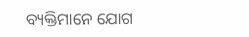ବ୍ୟକ୍ତିମାନେ ଯୋଗ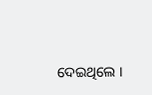ଦେଇଥିଲେ ।